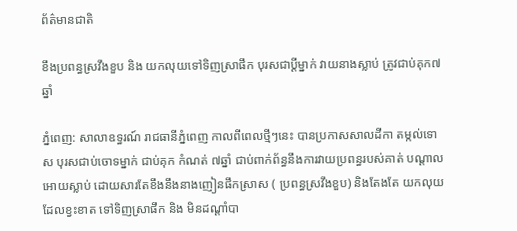ព័ត៌មានជាតិ

ខឹងប្រពន្ធស្រវឹងខួប និង យកលុយទៅទិញស្រាផឹក បុរសជាប្តីម្នាក់ វាយនាងស្លាប់ ត្រូវជាប់គុក៧ឆ្នាំ

ភ្នំពេញ: សាលាឧទ្ធរណ៍ រាជធានីភ្នំពេញ កាលពីពេលថ្មីៗនេះ បានប្រកាសសាលដីកា តម្កល់ទោស បុរសជាប់ចោទម្នាក់ ជាប់គុក កំណត់ ៧ឆ្នាំ ជាប់ពាក់ព័ន្ធនឹងការវាយប្រពន្ធរបស់គាត់ បណ្តាលអោយស្លាប់ ដោយសារតែខឹងនឹងនាងញៀនផឹកស្រាស ( ប្រពន្ធស្រវឹងខួប) និងតែងតែ យកលុយ ដែលខ្វះខាត ទៅទិញស្រាផឹក និង មិនដណ្តាំបា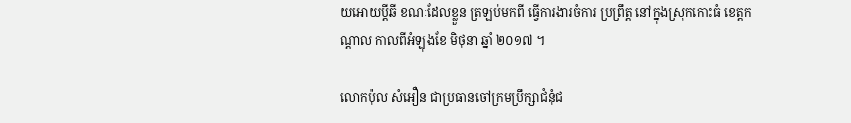យអោយប្តីឆី ខណៈដែលខ្លួន ត្រឡប់មកពី ធ្វើការងារចំការ ប្រព្រឹត្ត នៅក្នុងស្រុកកោះធំ ខេត្តកណ្តាល កាលពីអំឡុងខែ មិថុនា ឆ្នាំ ២០១៧ ។

លោកប៉ុល សំអឿន ជាប្រធានចៅក្រមប្រឹក្សាជំនុំជ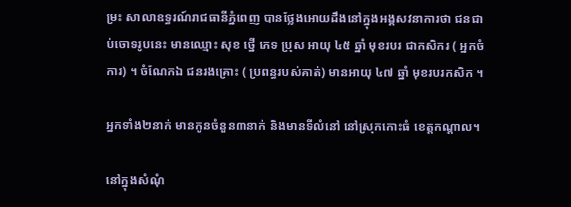ម្រះ សាលាឧទ្ធរណ៍រាជធានីភ្នំពេញ បានថ្លែងអោយដឹងនៅក្នុងអង្គសវនាការថា ជនជាប់ចោទរូបនេះ មានឈ្មោះ សុខ ថ្នើ ភេទ ប្រុស អាយុ ៤៥ ឆ្នាំ មុខរបរ ជាកសិករ ( អ្នកចំការ) ។ ចំណែកឯ ជនរងគ្រោះ ( ប្រពន្ធរបស់គាត់) មានអាយុ ៤៧ ឆ្នាំ មុខរបរកសិក ។

អ្នកទាំង២នាក់ មានកូនចំនួន៣នាក់ និងមានទីលំនៅ នៅស្រុកកោះធំ ខេត្តកណ្តាល។

នៅក្នុងសំណុំ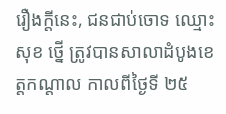រឿងក្តីនេះ, ជនជាប់ចោទ ឈ្មោះ សុខ ថ្នើ ត្រូវបានសាលាដំបូងខេត្តកណ្តាល កាលពីថ្ងៃទី ២៥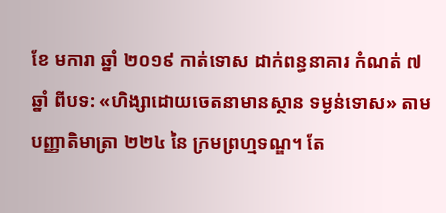ខែ មការា ឆ្នាំ ២០១៩ កាត់ទោស ដាក់ពន្ធនាគារ កំណត់ ៧ ឆ្នាំ ពីបទ: «ហិង្សាដោយចេតនាមានស្ថាន ទម្ងន់ទោស» តាមបញ្ញាតិមាត្រា ២២៤ នៃ ក្រមព្រហ្មទណ្ឌ។ តែ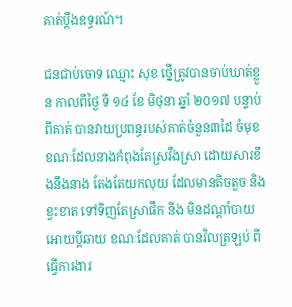គាត់ប្តឹងឧទ្ធរណ៍។

ជនជាប់ចោទ ឈ្មោះ សុខ ថ្នើត្រូវបានចាប់ឃាត់ខ្លួន កាលពីថ្ងៃ ទី ១៤ ខែ មិថុនា ឆ្នាំ ២០១៧ បន្ទាប់ពីគាត់ បានវាយប្រពន្ធរបស់គាត់ចំនួន៣ដៃ ចំមុខ ខណៈដែលនាងកំពុងតែស្រវឹងស្រា ដោយសារខឹងនឹងនាង តែងតែយកលុយ ដែលមានតិចតួច និង ខ្វះខាត ទៅទិញតែស្រាផឹក និង មិនដណ្តាំបាយអោយប្តីឆាយ ខណៈដែលគាត់ បានវិលត្រឡប់ ពីធ្វើការងារ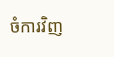ចំការវិញ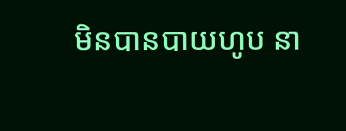មិនបានបាយហូប នា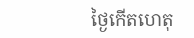ថ្ងៃកើតហេតុ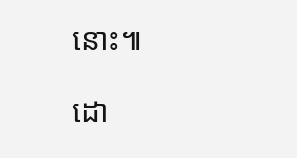នោះ៕

ដោ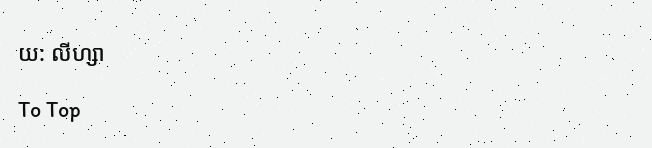យ: លីហ្សា

To Top